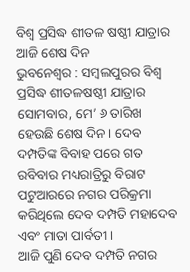ବିଶ୍ୱ ପ୍ରସିଦ୍ଧ ଶୀତଳ ଷଷ୍ଠୀ ଯାତ୍ରାର ଆଜି ଶେଷ ଦିନ
ଭୁବନେଶ୍ୱର : ସମ୍ବଲପୁରର ବିଶ୍ଵ ପ୍ରସିଦ୍ଧ ଶୀତଳଷଷ୍ଠୀ ଯାତ୍ରାର ସୋମବାର, ମେ’ ୬ ତାରିଖ ହେଉଛି ଶେଷ ଦିନ। ଦେବ ଦମ୍ପତିଙ୍କ ବିବାହ ପରେ ଗତ ରବିବାର ମଧ୍ୟରାତ୍ରିରୁ ବିରାଟ ପଟୁଆରରେ ନଗର ପରିକ୍ରମା କରିଥିଲେ ଦେବ ଦମ୍ପତି ମହାଦେବ ଏବଂ ମାତା ପାର୍ବତୀ।
ଆଜି ପୁଣି ଦେବ ଦମ୍ପତି ନଗର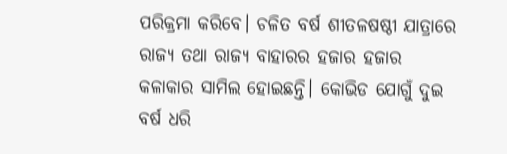ପରିକ୍ରମା କରିବେ। ଚଳିତ ବର୍ଷ ଶୀତଳଷଷ୍ଠୀ ଯାତ୍ରାରେ ରାଜ୍ୟ ତଥା ରାଜ୍ୟ ବାହାରର ହଜାର ହଜାର କଳାକାର ସାମିଲ ହୋଇଛନ୍ତି। କୋଭିଡ ଯୋଗୁଁ ଦୁଇ ବର୍ଷ ଧରି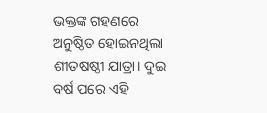ଭକ୍ତଙ୍କ ଗହଣରେ ଅନୁଷ୍ଠିତ ହୋଇନଥିଲା ଶୀତଷଷ୍ଠୀ ଯାତ୍ରା। ଦୁଇ ବର୍ଷ ପରେ ଏହି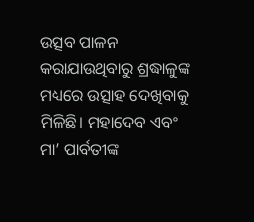ଉତ୍ସବ ପାଳନ କରାଯାଉଥିବାରୁ ଶ୍ରଦ୍ଧାଳୁଙ୍କ ମଧ୍ୟରେ ଉତ୍ସାହ ଦେଖିବାକୁ ମିଳିଛି। ମହାଦେବ ଏବଂ ମା’ ପାର୍ବତୀଙ୍କ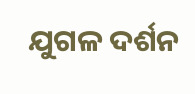ଯୁଗଳ ଦର୍ଶନ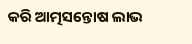କରି ଆତ୍ମସନ୍ତୋଷ ଲାଭ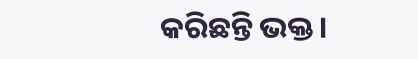କରିଛନ୍ତି ଭକ୍ତ।